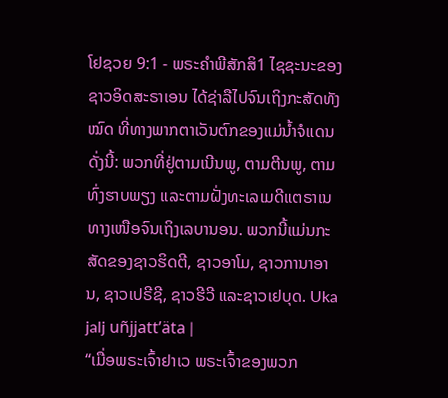ໂຢຊວຍ 9:1 - ພຣະຄຳພີສັກສິ1 ໄຊຊະນະຂອງຊາວອິດສະຣາເອນ ໄດ້ຊ່າລືໄປຈົນເຖິງກະສັດທັງໝົດ ທີ່ທາງພາກຕາເວັນຕົກຂອງແມ່ນໍ້າຈໍແດນ ດັ່ງນີ້: ພວກທີ່ຢູ່ຕາມເນີນພູ, ຕາມຕີນພູ, ຕາມທົ່ງຮາບພຽງ ແລະຕາມຝັ່ງທະເລເມດີແຕຣາເນທາງເໜືອຈົນເຖິງເລບານອນ. ພວກນີ້ແມ່ນກະສັດຂອງຊາວຮິດຕີ, ຊາວອາໂມ, ຊາວການາອານ, ຊາວເປຣີຊີ, ຊາວຮີວີ ແລະຊາວເຢບຸດ. Uka jalj uñjjattʼäta |
“ເມື່ອພຣະເຈົ້າຢາເວ ພຣະເຈົ້າຂອງພວກ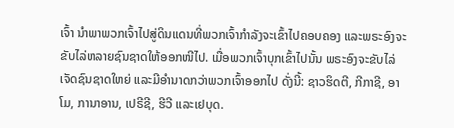ເຈົ້າ ນຳພາພວກເຈົ້າໄປສູ່ດິນແດນທີ່ພວກເຈົ້າກຳລັງຈະເຂົ້າໄປຄອບຄອງ ແລະພຣະອົງຈະຂັບໄລ່ຫລາຍຊົນຊາດໃຫ້ອອກໜີໄປ. ເມື່ອພວກເຈົ້າບຸກເຂົ້າໄປນັ້ນ ພຣະອົງຈະຂັບໄລ່ເຈັດຊົນຊາດໃຫຍ່ ແລະມີອຳນາດກວ່າພວກເຈົ້າອອກໄປ ດັ່ງນີ້: ຊາວຮິດຕີ, ກີກາຊີ, ອາໂມ, ການາອານ, ເປຣີຊີ, ຮີວີ ແລະເຢບຸດ.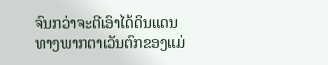ຈົນກວ່າຈະຕີເອົາໄດ້ດິນແດນທາງພາກຕາເວັນຕົກຂອງແມ່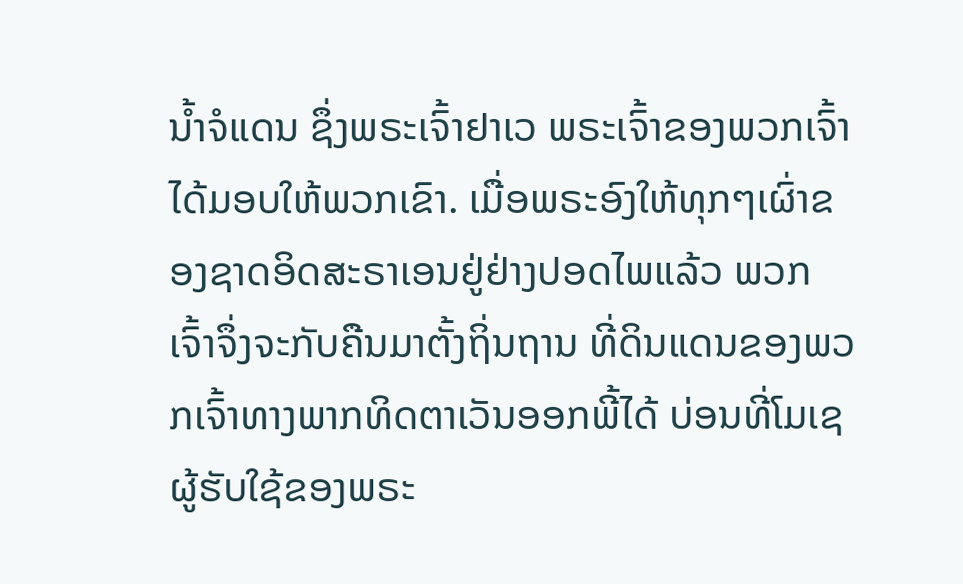ນໍ້າຈໍແດນ ຊຶ່ງພຣະເຈົ້າຢາເວ ພຣະເຈົ້າຂອງພວກເຈົ້າໄດ້ມອບໃຫ້ພວກເຂົາ. ເມື່ອພຣະອົງໃຫ້ທຸກໆເຜົ່າຂອງຊາດອິດສະຣາເອນຢູ່ຢ່າງປອດໄພແລ້ວ ພວກເຈົ້າຈຶ່ງຈະກັບຄືນມາຕັ້ງຖິ່ນຖານ ທີ່ດິນແດນຂອງພວກເຈົ້າທາງພາກທິດຕາເວັນອອກພີ້ໄດ້ ບ່ອນທີ່ໂມເຊຜູ້ຮັບໃຊ້ຂອງພຣະ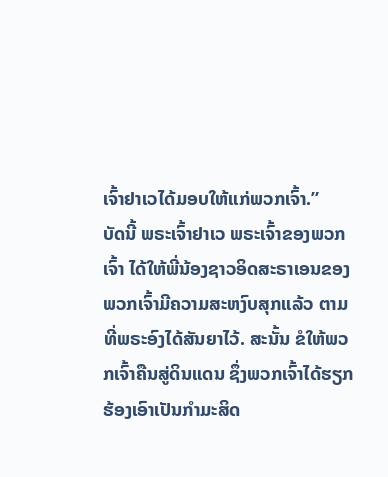ເຈົ້າຢາເວໄດ້ມອບໃຫ້ແກ່ພວກເຈົ້າ.”
ບັດນີ້ ພຣະເຈົ້າຢາເວ ພຣະເຈົ້າຂອງພວກເຈົ້າ ໄດ້ໃຫ້ພີ່ນ້ອງຊາວອິດສະຣາເອນຂອງພວກເຈົ້າມີຄວາມສະຫງົບສຸກແລ້ວ ຕາມທີ່ພຣະອົງໄດ້ສັນຍາໄວ້. ສະນັ້ນ ຂໍໃຫ້ພວກເຈົ້າຄືນສູ່ດິນແດນ ຊຶ່ງພວກເຈົ້າໄດ້ຮຽກຮ້ອງເອົາເປັນກຳມະສິດ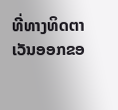ທີ່ທາງທິດຕາເວັນອອກຂອ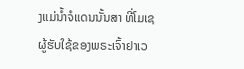ງແມ່ນໍ້າຈໍແດນນັ້ນສາ ທີ່ໂມເຊຜູ້ຮັບໃຊ້ຂອງພຣະເຈົ້າຢາເວ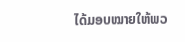ໄດ້ມອບໝາຍໃຫ້ພວ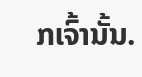ກເຈົ້ານັ້ນ.